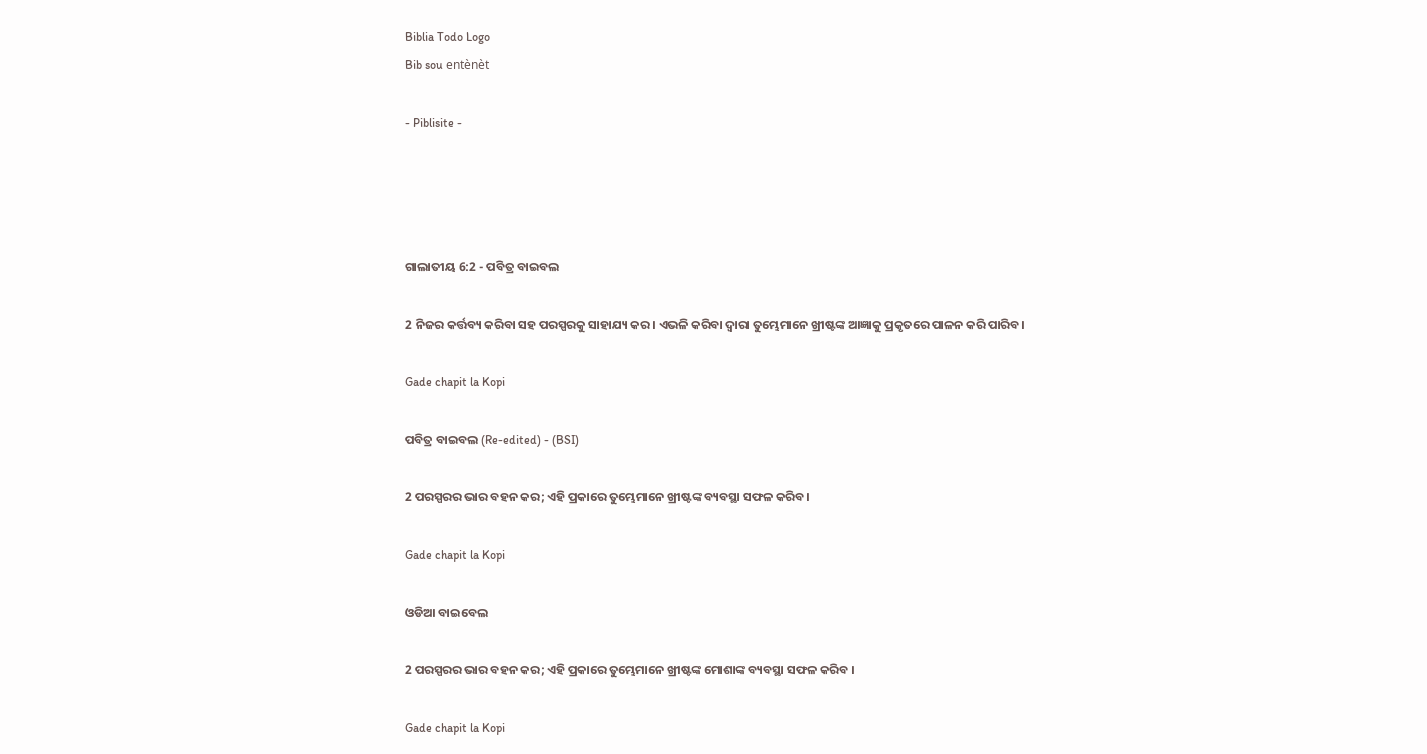Biblia Todo Logo
Bib sou entènèt

- Piblisite -




ଗାଲାତୀୟ 6:2 - ପବିତ୍ର ବାଇବଲ

2 ନିଜର କର୍ତ୍ତବ୍ୟ କରିବା ସହ ପରସ୍ପରକୁ ସାହାଯ୍ୟ କର। ଏଭଳି କରିବା ଦ୍ୱାରା ତୁମ୍ଭେମାନେ ଖ୍ରୀଷ୍ଟଙ୍କ ଆଜ୍ଞାକୁ ପ୍ରକୃତରେ ପାଳନ କରି ପାରିବ।

Gade chapit la Kopi

ପବିତ୍ର ବାଇବଲ (Re-edited) - (BSI)

2 ପରସ୍ପରର ଭାର ବହନ କର; ଏହି ପ୍ରକାରେ ତୁମ୍ଭେମାନେ ଖ୍ରୀଷ୍ଟଙ୍କ ବ୍ୟବସ୍ଥା ସଫଳ କରିବ।

Gade chapit la Kopi

ଓଡିଆ ବାଇବେଲ

2 ପରସ୍ପରର ଭାର ବହନ କର; ଏହି ପ୍ରକାରେ ତୁମ୍ଭେମାନେ ଖ୍ରୀଷ୍ଟଙ୍କ ମୋଶାଙ୍କ ବ୍ୟବସ୍ଥା ସଫଳ କରିବ ।

Gade chapit la Kopi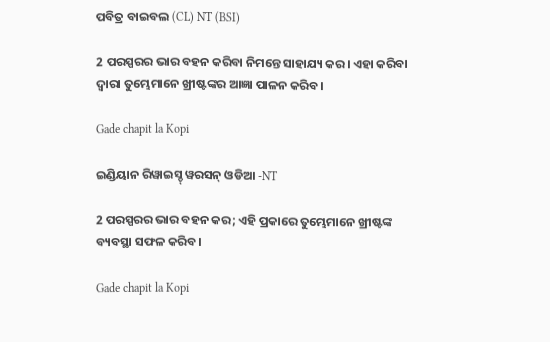ପବିତ୍ର ବାଇବଲ (CL) NT (BSI)

2 ପରସ୍ପରର ଭାର ବହନ କରିବା ନିମନ୍ତେ ସାହାଯ୍ୟ କର। ଏହା କରିବା ଦ୍ୱାରା ତୁମ୍ଭେମାନେ ଖ୍ରୀଷ୍ଟଙ୍କର ଆଜ୍ଞା ପାଳନ କରିବ।

Gade chapit la Kopi

ଇଣ୍ଡିୟାନ ରିୱାଇସ୍ଡ୍ ୱରସନ୍ ଓଡିଆ -NT

2 ପରସ୍ପରର ଭାର ବହନ କର; ଏହି ପ୍ରକାରେ ତୁମ୍ଭେମାନେ ଖ୍ରୀଷ୍ଟଙ୍କ ବ୍ୟବସ୍ଥା ସଫଳ କରିବ।

Gade chapit la Kopi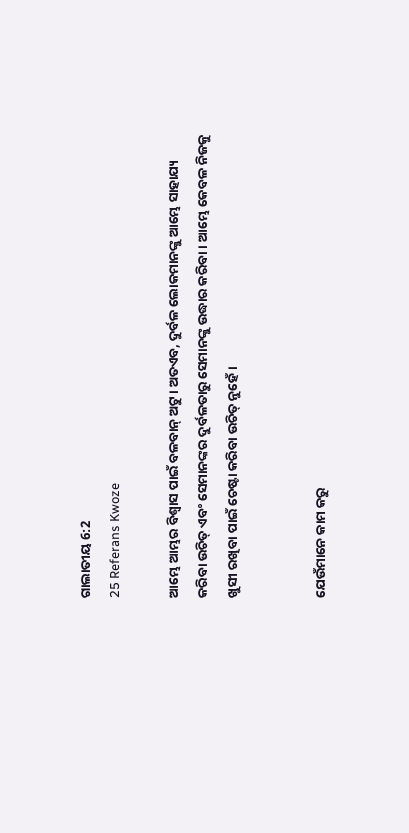ଗାଲାତୀୟ 6:2
25 Referans Kwoze

ଆମ୍ଭେ ଆମ୍ଭର ବିଶ୍ୱାସ ପାଇଁ ବଳବାନ୍ ଅଟୁ। ଅତଏବ, ଦୁର୍ବଳ ଲୋକମାନଙ୍କୁ ଆମ୍ଭେ ସାହାଯ୍ୟ କରିବା ଉଚିତ୍ ଏବଂ ସେମାନଙ୍କର ଦୁର୍ବଳତାରୁ ସେମାନଙ୍କୁ ଉଦ୍ଧାର କରିବା। ଆମ୍ଭେ କେବଳ ନିଜକୁ ଖୁସୀ ରଖିବା ପାଇଁ ଚେଷ୍ଟା କରିବା ଉଚିତ୍ ନୁହେଁ।


ଯେଉଁମାନେ କାମ କରୁ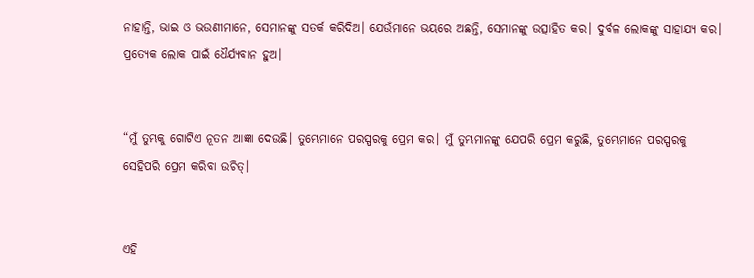ନାହାନ୍ତି, ଭାଇ ଓ ଭଉଣୀମାନେ, ସେମାନଙ୍କୁ ସତର୍କ କରିଦିଅ। ଯେଉଁମାନେ ଭୟରେ ଅଛନ୍ତି, ସେମାନଙ୍କୁ ଉତ୍ସାହିତ କର। ଦୁର୍ବଳ ଲୋକଙ୍କୁ ସାହାଯ୍ୟ କର। ପ୍ରତ୍ୟେକ ଲୋକ ପାଇଁ ଧୈର୍ଯ୍ୟବାନ ହୁଅ।


“ମୁଁ ତୁମ୍ଭକୁ ଗୋଟିଏ ନୂତନ ଆଜ୍ଞା ଦେଉଛି। ତୁମ୍ଭେମାନେ ପରସ୍ପରକୁ ପ୍ରେମ କର। ମୁଁ ତୁମ୍ଭମାନଙ୍କୁ ଯେପରି ପ୍ରେମ କରୁଛି, ତୁମ୍ଭେମାନେ ପରସ୍ପରକୁ ସେହିପରି ପ୍ରେମ କରିବା ଉଚିତ୍।


ଏହି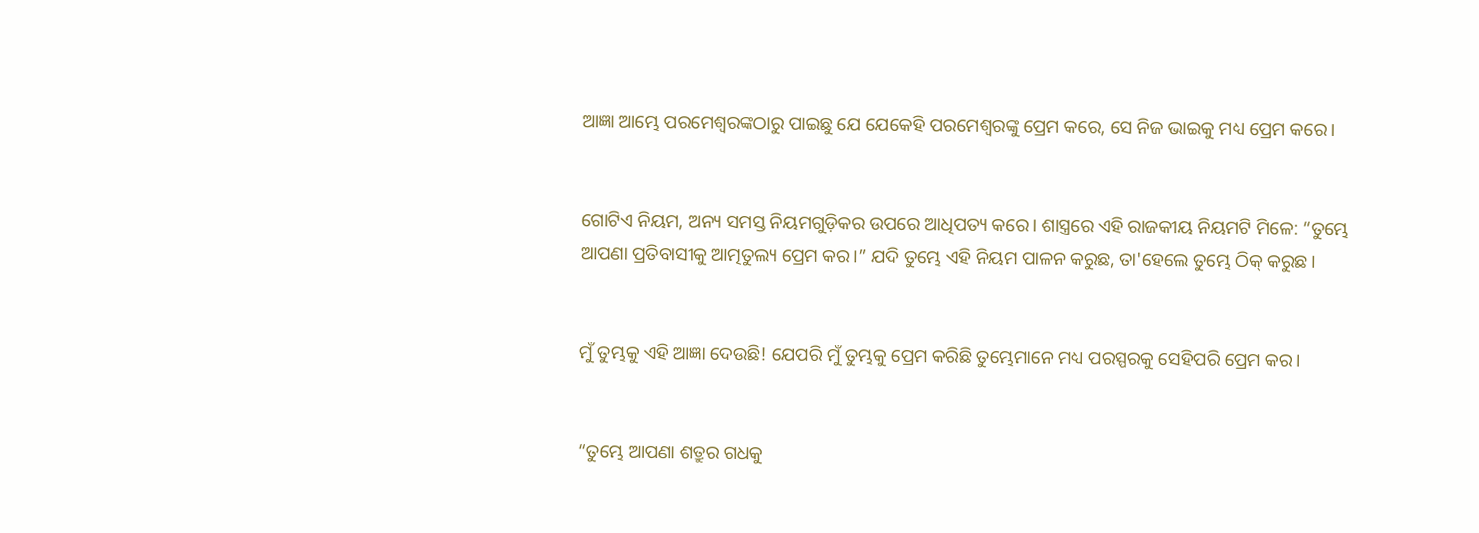ଆଜ୍ଞା ଆମ୍ଭେ ପରମେଶ୍ୱରଙ୍କଠାରୁ ପାଇଛୁ ଯେ ଯେକେହି ପରମେଶ୍ୱରଙ୍କୁ ପ୍ରେମ କରେ, ସେ ନିଜ ଭାଇକୁ ମଧ୍ୟ ପ୍ରେମ କରେ।


ଗୋଟିଏ ନିୟମ, ଅନ୍ୟ ସମସ୍ତ ନିୟମଗୁଡ଼ିକର ଉପରେ ଆଧିପତ୍ୟ କରେ। ଶାସ୍ତ୍ରରେ ଏହି ରାଜକୀୟ ନିୟମଟି ମିଳେ: “ତୁମ୍ଭେ ଆପଣା ପ୍ରତିବାସୀକୁ ଆତ୍ମତୁଲ୍ୟ ପ୍ରେମ କର।” ଯଦି ତୁମ୍ଭେ ଏହି ନିୟମ ପାଳନ କରୁଛ, ତା'ହେଲେ ତୁମ୍ଭେ ଠିକ୍ କରୁଛ।


ମୁଁ ତୁମ୍ଭକୁ ଏହି ଆଜ୍ଞା ଦେଉଛି! ଯେପରି ମୁଁ ତୁମ୍ଭକୁ ପ୍ରେମ କରିଛି ତୁମ୍ଭେମାନେ ମଧ୍ୟ ପରସ୍ପରକୁ ସେହିପରି ପ୍ରେମ କର।


“ତୁମ୍ଭେ ଆପଣା ଶତ୍ରୁର ଗଧକୁ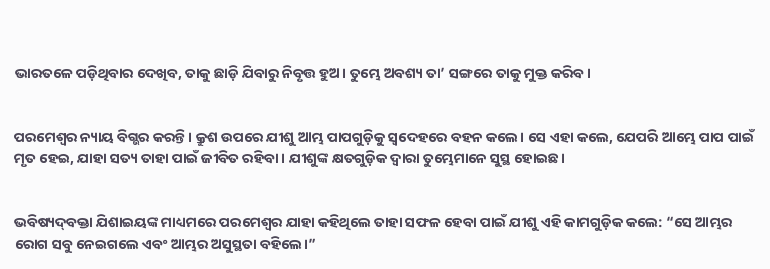ଭାରତଳେ ପଡ଼ିଥିବାର ଦେଖିବ, ତାକୁ ଛାଡ଼ି ଯିବାରୁ ନିବୃତ୍ତ ହୁଅ। ତୁମ୍ଭେ ଅବଶ୍ୟ ତା’ ସଙ୍ଗରେ ତାକୁ ମୁକ୍ତ କରିବ।


ପରମେଶ୍ୱର ନ୍ୟାୟ ବିଗ୍ଭର କରନ୍ତି। କ୍ରୁଶ ଉପରେ ଯୀଶୁ ଆମ୍ଭ ପାପଗୁଡ଼ିକୁ ସ୍ୱଦେହରେ ବହନ କଲେ। ସେ ଏହା କଲେ, ଯେପରି ଆମ୍ଭେ ପାପ ପାଇଁ ମୃତ ହେଇ, ଯାହା ସତ୍ୟ ତାହା ପାଇଁ ଜୀବିତ ରହିବା। ଯୀଶୁଙ୍କ କ୍ଷତଗୁଡ଼ିକ ଦ୍ୱାରା ତୁମ୍ଭେମାନେ ସୁସ୍ଥ ହୋଇଛ।


ଭବିଷ୍ୟ‌‌‌‌‌‌‌ଦ୍‌‌ବକ୍ତା ଯିଶାଇୟଙ୍କ ମାଧ୍ୟମରେ ପରମେଶ୍ୱର ଯାହା କହିଥିଲେ ତାହା ସଫଳ ହେବା ପାଇଁ ଯୀଶୁ ଏହି କାମଗୁଡ଼ିକ କଲେ: “ସେ ଆମ୍ଭର ରୋଗ ସବୁ ନେଇଗଲେ ଏବଂ ଆମ୍ଭର ଅସୁସ୍ଥତା ବହିଲେ।”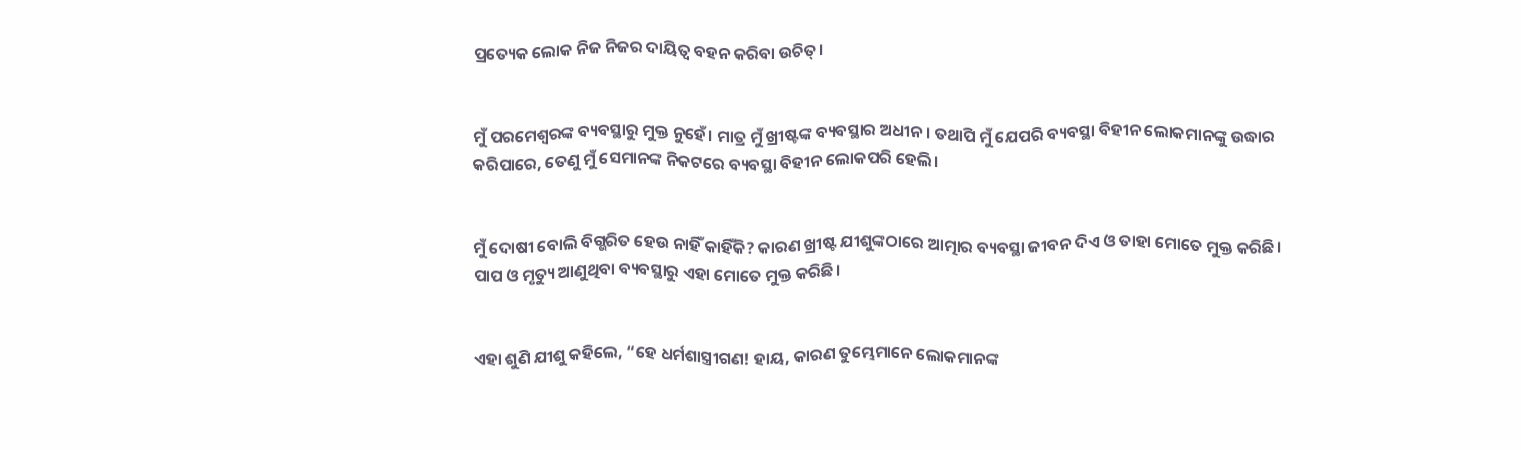ପ୍ରତ୍ୟେକ ଲୋକ ନିଜ ନିଜର ଦାୟିତ୍ୱ ବହନ କରିବା ଉଚିତ୍।


ମୁଁ ପରମେଶ୍ୱରଙ୍କ ବ୍ୟବସ୍ଥାରୁ ମୁକ୍ତ ନୁହେଁ। ମାତ୍ର ମୁଁ ଖ୍ରୀଷ୍ଟଙ୍କ ବ୍ୟବସ୍ଥାର ଅଧୀନ। ତଥାପି ମୁଁ ଯେପରି ବ୍ୟବସ୍ଥା ବିହୀନ ଲୋକମାନଙ୍କୁ ଉଦ୍ଧାର କରିପାରେ, ତେଣୁ ମୁଁ ସେମାନଙ୍କ ନିକଟରେ ବ୍ୟବସ୍ଥା ବିହୀନ ଲୋକପରି ହେଲି।


ମୁଁ ଦୋଷୀ ବୋଲି ବିଗ୍ଭରିତ ହେଉ ନାହିଁ କାହିଁକି? କାରଣ ଖ୍ରୀଷ୍ଟ ଯୀଶୁଙ୍କଠାରେ ଆତ୍ମାର ବ୍ୟବସ୍ଥା ଜୀବନ ଦିଏ ଓ ତାହା ମୋତେ ମୁକ୍ତ କରିଛି। ପାପ ଓ ମୃତ୍ୟୁ ଆଣୁଥିବା ବ୍ୟବସ୍ଥାରୁ ଏହା ମୋତେ ମୁକ୍ତ କରିଛି।


ଏହା ଶୁଣି ଯୀଶୁ କହିଲେ, “ହେ ଧର୍ମଶାସ୍ତ୍ରୀଗଣ! ହାୟ, କାରଣ ତୁମ୍ଭେମାନେ ଲୋକମାନଙ୍କ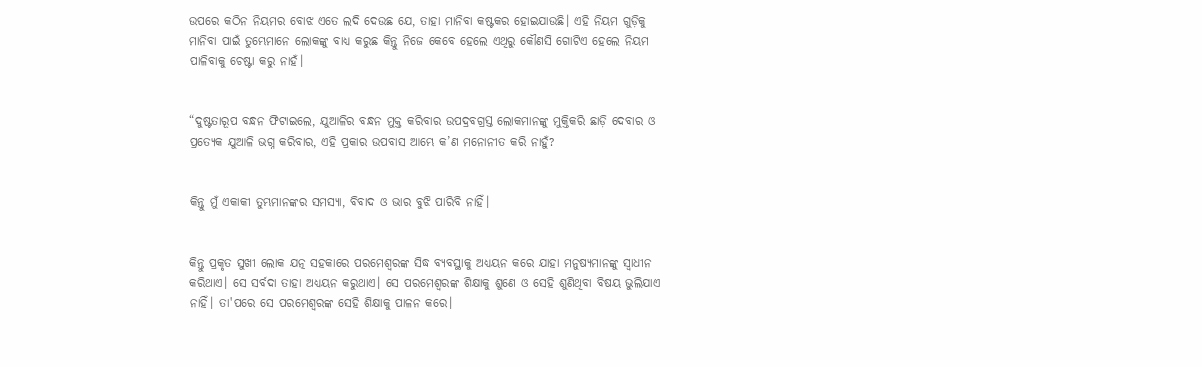ଉପରେ କଠିନ ନିୟମର ବୋଝ ଏତେ ଲଦି ଦେଉଛ ଯେ, ତାହା ମାନିବା କଷ୍ଟକର ହୋଇଯାଉଛି। ଏହି ନିୟମ ଗୁଡ଼ିକୁ ମାନିବା ପାଇଁ ତୁମ୍ଭେମାନେ ଲୋକଙ୍କୁ ବାଧ୍ୟ କରୁଛ କିନ୍ତୁ ନିଜେ କେବେ ହେଲେ ଏଥିରୁ କୌଣସି ଗୋଟିଏ ହେଲେ ନିୟମ ପାଳିବାକୁ ଚେଷ୍ଟା କରୁ ନାହଁ।


“ଦୁଷ୍ଟତାରୂପ ବନ୍ଧନ ଫିଟାଇଲେ, ଯୁଆଳିର ବନ୍ଧନ ମୁକ୍ତ କରିବାର ଉପଦ୍ରବଗ୍ରସ୍ତ ଲୋକମାନଙ୍କୁ ମୁକ୍ତିକରି ଛାଡ଼ି ଦେବାର ଓ ପ୍ରତ୍ୟେକ ଯୁଆଳି ଭଗ୍ନ କରିବାର, ଏହି ପ୍ରକାର ଉପବାସ ଆମ୍ଭେ କ’ଣ ମନୋନୀତ କରି ନାହୁଁ?


କିନ୍ତୁ ମୁଁ ଏକାକୀ ତୁମ୍ଭମାନଙ୍କର ସମସ୍ୟା, ବିବାଦ ଓ ଭାର ବୁଝି ପାରିବି ନାହିଁ।


କିନ୍ତୁ ପ୍ରକୃତ ସୁଖୀ ଲୋକ ଯତ୍ନ ସହକାରେ ପରମେଶ୍ୱରଙ୍କ ସିଦ୍ଧ ବ୍ୟବସ୍ଥାକୁ ଅଧ୍ୟୟନ କରେ ଯାହା ମନୁଷ୍ୟମାନଙ୍କୁ ସ୍ୱାଧୀନ କରିଥାଏ। ସେ ସର୍ବଦା ତାହା ଅଧ୍ୟୟନ କରୁଥାଏ। ସେ ପରମେଶ୍ୱରଙ୍କ ଶିକ୍ଷାକୁ ଶୁଣେ ଓ ସେହି ଶୁଣିଥିବା ବିଷୟ ଭୁଲିଯାଏ ନାହିଁ। ତା'ପରେ ସେ ପରମେଶ୍ୱରଙ୍କ ସେହି ଶିକ୍ଷାକୁ ପାଳନ କରେ।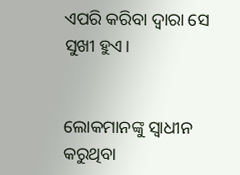ଏପରି କରିବା ଦ୍ୱାରା ସେ ସୁଖୀ ହୁଏ।


ଲୋକମାନଙ୍କୁ ସ୍ୱାଧୀନ କରୁଥିବା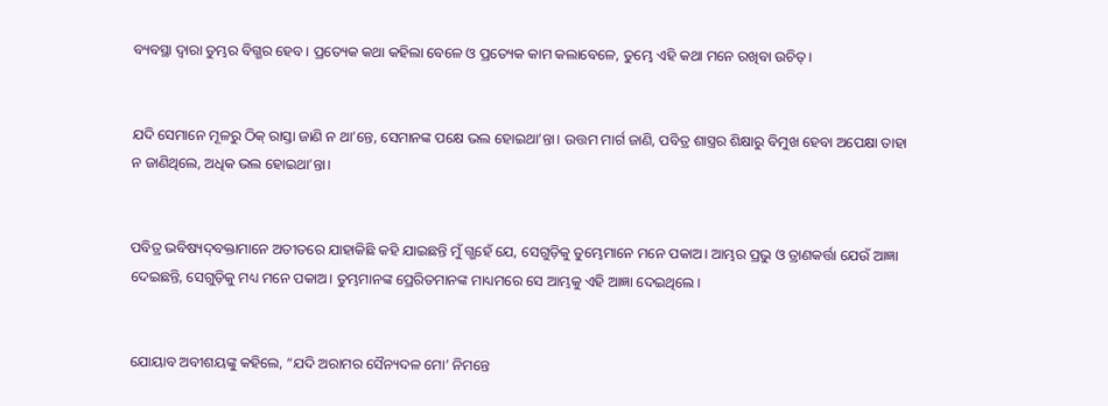ବ୍ୟବସ୍ଥା ଦ୍ୱାରା ତୁମ୍ଭର ବିଗ୍ଭର ହେବ। ପ୍ରତ୍ୟେକ କଥା କହିଲା ବେଳେ ଓ ପ୍ରତ୍ୟେକ କାମ କଲାବେଳେ, ତୁମ୍ଭେ ଏହି କଥା ମନେ ରଖିବା ଉଚିତ୍।


ଯଦି ସେମାନେ ମୂଳରୁ ଠିକ୍ ରାସ୍ତା ଜାଣି ନ ଥା’ନ୍ତେ, ସେମାନଙ୍କ ପକ୍ଷେ ଭଲ ହୋଇଥା’ନ୍ତା। ଉତ୍ତମ ମାର୍ଗ ଜାଣି, ପବିତ୍ର ଶାସ୍ତ୍ରର ଶିକ୍ଷାରୁ ବିମୁଖ ହେବା ଅପେକ୍ଷା ତାହା ନ ଜାଣିଥିଲେ, ଅଧିକ ଭଲ ହୋଇଥା’ନ୍ତା।


ପବିତ୍ର ଭବିଷ୍ୟ‌‌ଦ୍‌‌‌‌ବକ୍ତାମାନେ ଅତୀତରେ ଯାହାକିଛି କହି ଯାଇଛନ୍ତି ମୁଁ ଗ୍ଭହେଁ ଯେ, ସେଗୁଡ଼ିକୁ ତୁମ୍ଭେମାନେ ମନେ ପକାଅ। ଆମ୍ଭର ପ୍ରଭୁ ଓ ତ୍ରାଣକର୍ତ୍ତା ଯେଉଁ ଆଜ୍ଞା ଦେଇଛନ୍ତି, ସେଗୁଡ଼ିକୁ ମଧ୍ୟ ମନେ ପକାଅ। ତୁମ୍ଭମାନଙ୍କ ପ୍ରେରିତମାନଙ୍କ ମାଧ୍ୟମରେ ସେ ଆମ୍ଭକୁ ଏହି ଆଜ୍ଞା ଦେଇଥିଲେ।


ଯୋୟାବ ଅବୀଶୟଙ୍କୁ କହିଲେ, “ଯଦି ଅରାମର ସୈନ୍ୟଦଳ ମୋ’ ନିମନ୍ତେ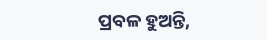ପ୍ରବଳ ହୁଅନ୍ତି,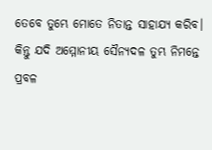ତେବେ ତୁମ୍ଭେ ମୋତେ ନିତାନ୍ତ ସାହାଯ୍ୟ କରିବ। କିନ୍ତୁ ଯଦି ଅମ୍ମୋନୀୟ ସୈନ୍ୟଦଳ ତୁମ୍ଭ ନିମନ୍ତେ ପ୍ରବଳ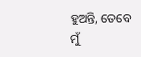ହୁଅନ୍ତି, ତେବେ ମୁଁ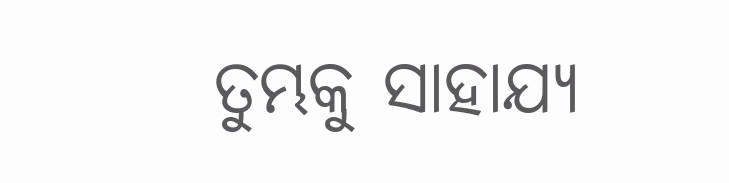ତୁମ୍ଭକୁ ସାହାଯ୍ୟ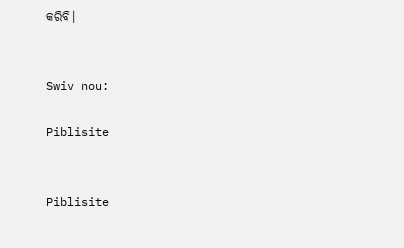କରିବି।


Swiv nou:

Piblisite


Piblisite